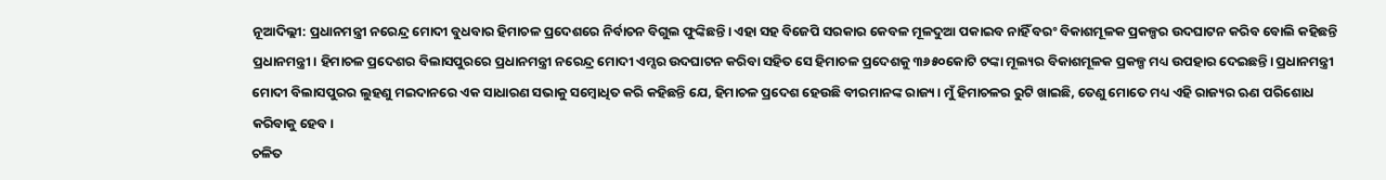ନୂଆଦିଲ୍ଲୀ: ପ୍ରଧାନମନ୍ତ୍ରୀ ନରେନ୍ଦ୍ର ମୋଦୀ ବୁଧବାର ହିମାଚଳ ପ୍ରଦେଶରେ ନିର୍ବାଚନ ବିଗୁଲ ଫୁଙ୍କିଛନ୍ତି। ଏହା ସହ ବିଜେପି ସରକାର କେବଳ ମୂଳଦୁଆ ପକାଇବ ନାହିଁ ବରଂ ବିକାଶମୂଳକ ପ୍ରକଳ୍ପର ଉଦଘାଟନ କରିବ ବୋଲି କହିଛନ୍ତି ପ୍ରଧାନମନ୍ତ୍ରୀ। ହିମାଚଳ ପ୍ରଦେଶର ବିଲାସପୁରରେ ପ୍ରଧାନମନ୍ତ୍ରୀ ନରେନ୍ଦ୍ର ମୋଦୀ ଏମ୍ସର ଉଦଘାଟନ କରିବା ସହିତ ସେ ହିମାଚଳ ପ୍ରଦେଶକୁ ୩୬୫୦କୋଟି ଟଙ୍କା ମୂଲ୍ୟର ବିକାଶମୂଳକ ପ୍ରକଳ୍ପ ମଧ୍ୟ ଉପହାର ଦେଇଛନ୍ତି। ପ୍ରଧାନମନ୍ତ୍ରୀ ମୋଦୀ ବିଲାସପୁରର ଲୁହଣୁ ମଇଦାନରେ ଏକ ସାଧାରଣ ସଭାକୁ ସମ୍ବୋଧିତ କରି କହିଛନ୍ତି ଯେ, ହିମାଚଳ ପ୍ରଦେଶ ହେଉଛି ବୀରମାନଙ୍କ ରାଜ୍ୟ। ମୁଁ ହିମାଚଳର ରୁଟି ଖାଇଛି, ତେଣୁ ମୋତେ ମଧ୍ୟ ଏହି ରାଜ୍ୟର ଋଣ ପରିଶୋଧ କରିବାକୁ ହେବ।
ଚଳିତ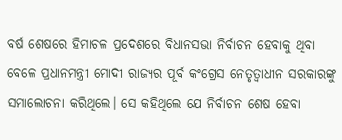ବର୍ଷ ଶେଷରେ ହିମାଚଳ ପ୍ରଦେଶରେ ବିଧାନସଭା ନିର୍ବାଚନ ହେବାକୁ ଥିବା ବେଳେ ପ୍ରଧାନମନ୍ତ୍ରୀ ମୋଦୀ ରାଜ୍ୟର ପୂର୍ବ କଂଗ୍ରେସ ନେତୃତ୍ୱାଧୀନ ସରକାରଙ୍କୁ ସମାଲୋଚନା କରିଥିଲେ। ସେ କହିଥିଲେ ଯେ ନିର୍ବାଚନ ଶେଷ ହେବା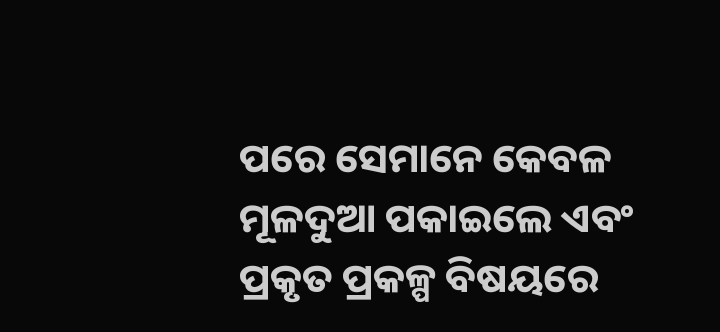ପରେ ସେମାନେ କେବଳ ମୂଳଦୁଆ ପକାଇଲେ ଏବଂ ପ୍ରକୃତ ପ୍ରକଳ୍ପ ବିଷୟରେ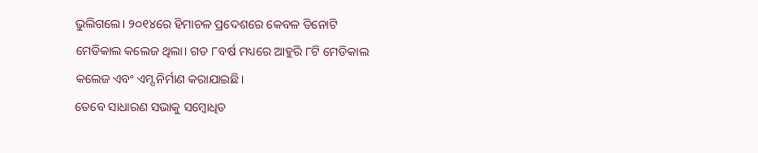ଭୁଲିଗଲେ। ୨୦୧୪ରେ ହିମାଚଳ ପ୍ରଦେଶରେ କେବଳ ତିନୋଟି ମେଡିକାଲ କଲେଜ ଥିଲା। ଗତ ୮ବର୍ଷ ମଧ୍ୟରେ ଆହୁରି ୮ଟି ମେଡିକାଲ କଲେଜ ଏବଂ ଏମ୍ସ ନିର୍ମାଣ କରାଯାଇଛି।
ତେବେ ସାଧାରଣ ସଭାକୁ ସମ୍ବୋଧିତ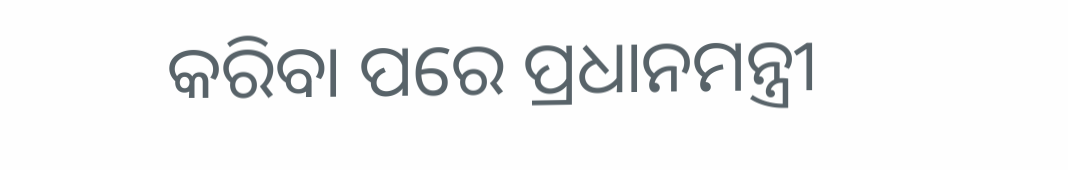କରିବା ପରେ ପ୍ରଧାନମନ୍ତ୍ରୀ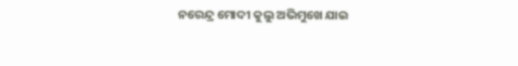ନରେନ୍ଦ୍ର ମୋଦୀ କୁଲୁ ଅଭିମୁଖେ ଯାଇ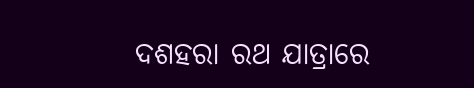ଦଶହରା ରଥ ଯାତ୍ରାରେ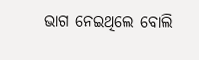ଭାଗ ନେଇଥିଲେ ବୋଲି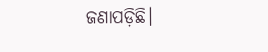ଜଣାପଡ଼ିଛି।